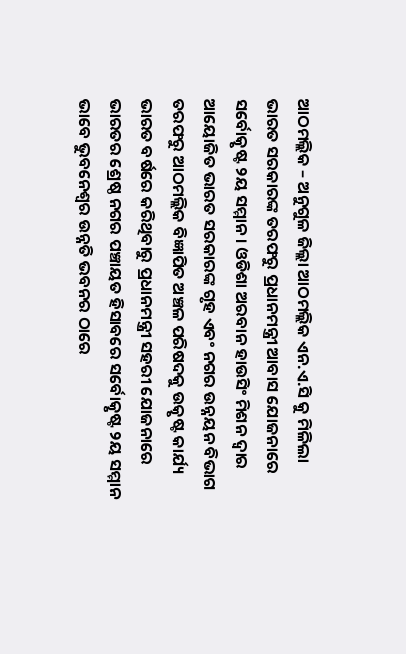ଆଠମଲ୍ଲିକ – ଅନୁଗୁଳ ଜିଲ୍ଲା ଆଠମଲ୍ଲିକ ଏନ.ଏ.ସି କୁ ମିଳିଲା ଭାରତ ସରକାରଙ୍କ ତରଫରୁ ପ୍ରଧାନମନ୍ତ୍ରୀ ଆବାସ ଯୋଜନାରେ ସର୍ବୋତ୍କୃଷ୍ଟ ୨ୟ ସମ୍ମାନ । ଓଡିଶା ଅରବାନ ହାଉସିଂ ମିଶନ ଦ୍ଵାର ଆୟୋଜିତ ଭାରତ ସରକାରଙ୍କ ଗୃହ ଏବଂ ନଗର ଉନ୍ନୟନ ବିଭାଗ ତରଫରୁ ଆଠମଲ୍ଲିକ ବିଜ୍ଞାପିତ ଅଞ୍ଚଳ ପରିଷଦକୁ ଉତ୍କୃଷ୍ଟ କାର୍ଯ୍ୟ ଭାରତ ବର୍ଷରେ କରିଥିବାରୁ ପ୍ରଧାନମନ୍ତ୍ରୀ ସହରୀ ଯୋଜନାରେ ଭାରତର ଶ୍ରେଷ୍ଠ ନଗର ପଞ୍ଚାୟତ ହିସାବରେ ସର୍ବୋତ୍କୃଷ୍ଟ ୨ୟ ସମ୍ମାନ ଭାବେ ଭୁବନେଶ୍ୱର ଉନ୍ନତି ଭବନର ଠାରେ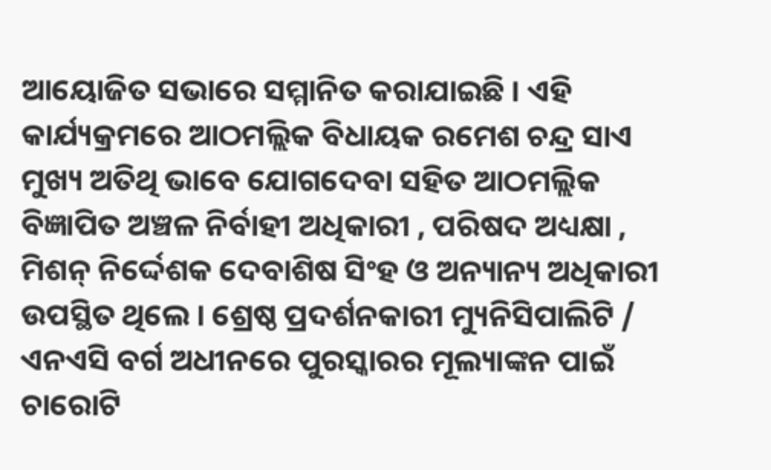ଆୟୋଜିତ ସଭାରେ ସମ୍ମାନିତ କରାଯାଇଛି । ଏହି କାର୍ଯ୍ୟକ୍ରମରେ ଆଠମଲ୍ଲିକ ବିଧାୟକ ରମେଶ ଚନ୍ଦ୍ର ସାଏ ମୁଖ୍ୟ ଅତିଥି ଭାବେ ଯୋଗଦେବା ସହିତ ଆଠମଲ୍ଲିକ ବିଜ୍ଞାପିତ ଅଞ୍ଚଳ ନିର୍ବାହୀ ଅଧିକାରୀ , ପରିଷଦ ଅଧ୍ୟକ୍ଷା , ମିଶନ୍ ନିର୍ଦ୍ଦେଶକ ଦେବାଶିଷ ସିଂହ ଓ ଅନ୍ୟାନ୍ୟ ଅଧିକାରୀ ଉପସ୍ଥିତ ଥିଲେ । ଶ୍ରେଷ୍ଠ ପ୍ରଦର୍ଶନକାରୀ ମ୍ୟୁନିସିପାଲିଟି / ଏନଏସି ବର୍ଗ ଅଧୀନରେ ପୁରସ୍କାରର ମୂଲ୍ୟାଙ୍କନ ପାଇଁ ଚାରୋଟି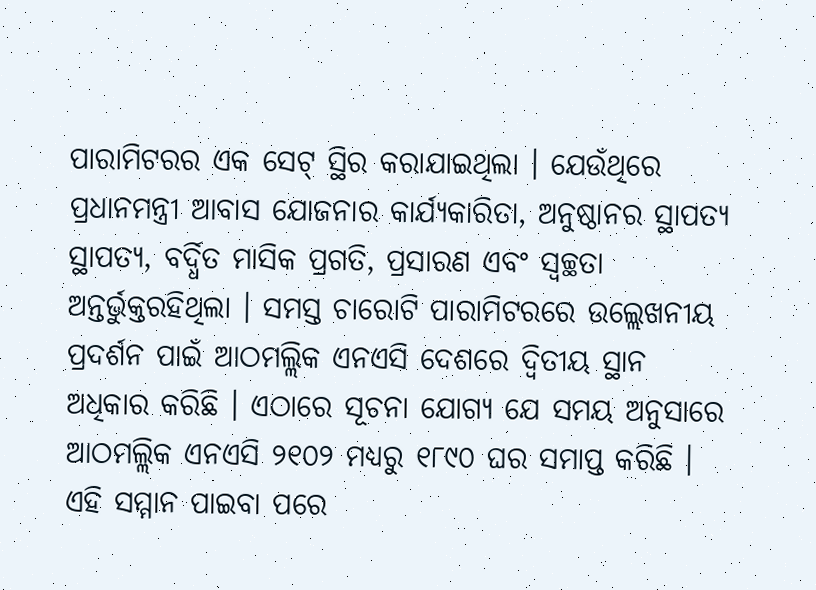ପାରାମିଟରର ଏକ ସେଟ୍ ସ୍ଥିର କରାଯାଇଥିଲା । ଯେଉଁଥିରେ ପ୍ରଧାନମନ୍ତ୍ରୀ ଆବାସ ଯୋଜନାର କାର୍ଯ୍ୟକାରିତା, ଅନୁଷ୍ଠାନର ସ୍ଥାପତ୍ୟ ସ୍ଥାପତ୍ୟ, ବର୍ଦ୍ଧିତ ମାସିକ ପ୍ରଗତି, ପ୍ରସାରଣ ଏବଂ ସ୍ୱଚ୍ଛତା ଅନ୍ତର୍ଭୁକ୍ତରହିଥିଲା । ସମସ୍ତ ଚାରୋଟି ପାରାମିଟରରେ ଉଲ୍ଲେଖନୀୟ ପ୍ରଦର୍ଶନ ପାଇଁ ଆଠମଲ୍ଲିକ ଏନଏସି ଦେଶରେ ଦ୍ୱିତୀୟ ସ୍ଥାନ ଅଧିକାର କରିଛି । ଏଠାରେ ସୂଚନା ଯୋଗ୍ୟ ଯେ ସମୟ ଅନୁସାରେ ଆଠମଲ୍ଲିକ ଏନଏସି ୨୧୦୨ ମଧ୍ୟରୁ ୧୮୯୦ ଘର ସମାପ୍ତ କରିଛି । ଏହି ସମ୍ମାନ ପାଇବା ପରେ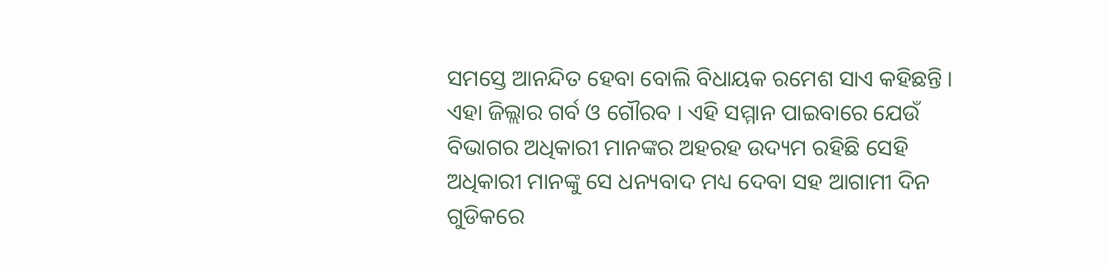ସମସ୍ତେ ଆନନ୍ଦିତ ହେବା ବୋଲି ବିଧାୟକ ରମେଶ ସାଏ କହିଛନ୍ତି । ଏହା ଜିଲ୍ଲାର ଗର୍ବ ଓ ଗୌରବ । ଏହି ସମ୍ମାନ ପାଇବାରେ ଯେଉଁ ବିଭାଗର ଅଧିକାରୀ ମାନଙ୍କର ଅହରହ ଉଦ୍ୟମ ରହିଛି ସେହି ଅଧିକାରୀ ମାନଙ୍କୁ ସେ ଧନ୍ୟବାଦ ମଧ୍ୟ ଦେବା ସହ ଆଗାମୀ ଦିନ ଗୁଡିକରେ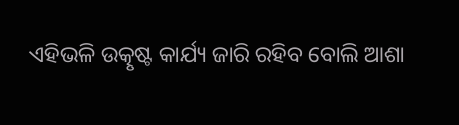ଏହିଭଳି ଉତ୍କୃଷ୍ଟ କାର୍ଯ୍ୟ ଜାରି ରହିବ ବୋଲି ଆଶା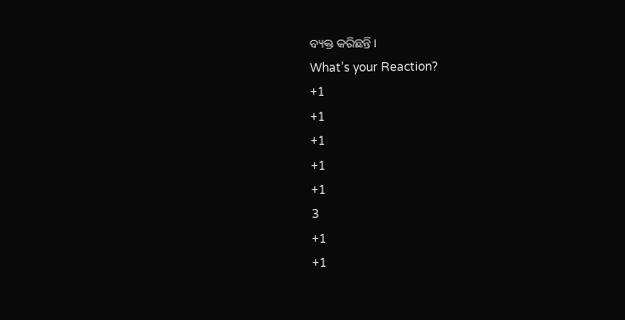ବ୍ୟକ୍ତ କରିଛନ୍ତି ।
What’s your Reaction?
+1
+1
+1
+1
+1
3
+1
+1